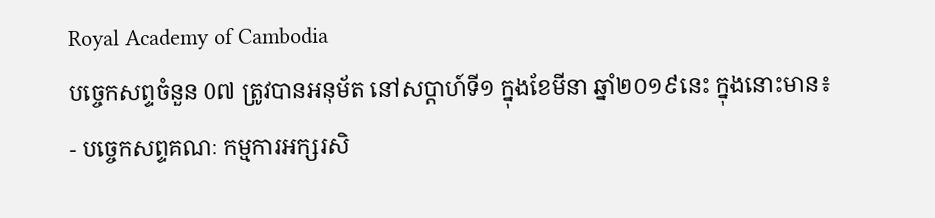Royal Academy of Cambodia
បច្ចេកសព្ទចំនួន 0៧ ត្រូវបានអនុម័ត នៅសប្តាហ៍ទី១ ក្នុងខែមីនា ឆ្នាំ២០១៩នេះ ក្នុងនោះមាន៖
- បច្ចេកសព្ទគណៈ កម្មការអក្សរសិ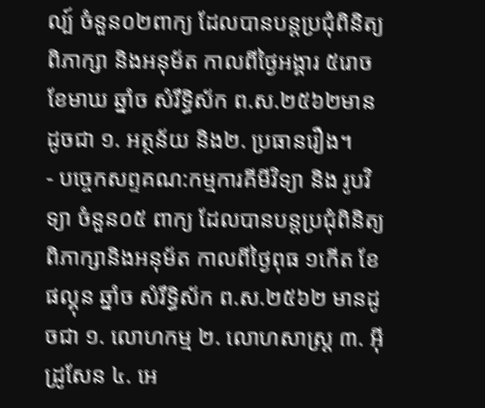ល្ប៍ ចំនួន០២ពាក្យ ដែលបានបន្តប្រជុំពិនិត្យ ពិភាក្សា និងអនុម័ត កាលពីថ្ងៃអង្គារ ៥រោច ខែមាឃ ឆ្នាំច សំរឹទ្ធិស័ក ព.ស.២៥៦២មានដូចជា ១. អត្ថន័យ និង២. ប្រធានរឿង។
- បច្ចេកសព្ទគណ:កម្មការគីមីវិទ្យា និង រូបវិទ្យា ចំនួន០៥ ពាក្យ ដែលបានបន្តប្រជុំពិនិត្យ ពិភាក្សានិងអនុម័ត កាលពីថ្ងៃពុធ ១កើត ខែផល្គុន ឆ្នាំច សំរឹទ្ធិស័ក ព.ស.២៥៦២ មានដូចជា ១. លោហកម្ម ២. លោហសាស្ត្រ ៣. អ៊ីដ្រូសែន ៤. អេ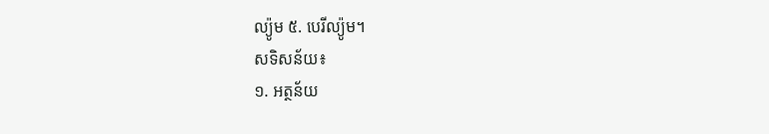ល្យ៉ូម ៥. បេរីល្យ៉ូម។
សទិសន័យ៖
១. អត្ថន័យ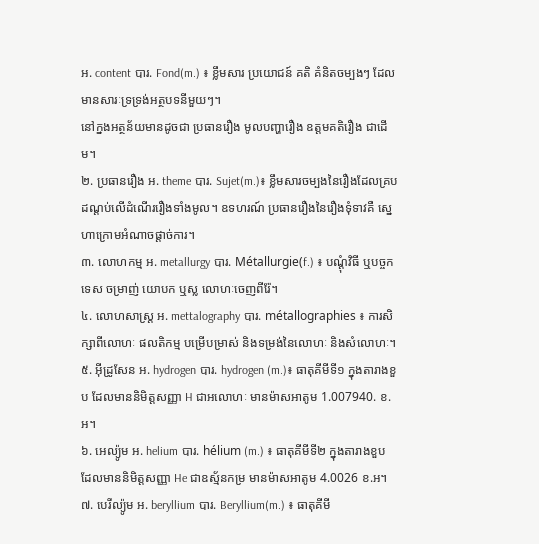អ. content បារ. Fond(m.) ៖ ខ្លឹមសារ ប្រយោជន៍ គតិ គំនិតចម្បងៗ ដែលមានសារៈទ្រទ្រង់អត្ថបទនីមួយៗ។
នៅក្នងអត្ថន័យមានដូចជា ប្រធានរឿង មូលបញ្ហារឿង ឧត្តមគតិរឿង ជាដើម។
២. ប្រធានរឿង អ. theme បារ. Sujet(m.)៖ ខ្លឹមសារចម្បងនៃរឿងដែលគ្របដណ្តប់លើដំណើររឿងទាំងមូល។ ឧទហរណ៍ ប្រធានរឿងនៃរឿងទុំទាវគឺ ស្នេហាក្រោមអំណាចផ្តាច់ការ។
៣. លោហកម្ម អ. metallurgy បារ. Métallurgie(f.) ៖ បណ្តុំវិធី ឬបច្ចកទេស ចម្រាញ់ យោបក ឬស្ល លោហៈចេញពីរ៉ែ។
៤. លោហសាស្ត្រ អ. mettalography បារ. métallographies ៖ ការសិក្សាពីលោហៈ ផលតិកម្ម បម្រើបម្រាស់ និងទម្រង់នៃលោហៈ និងសំលោហៈ។
៥. អ៊ីដ្រូសែន អ. hydrogen បារ. hydrogen (m.)៖ ធាតុគីមីទី១ ក្នុងតារាងខួប ដែលមាននិមិត្តសញ្ញា H ជាអលោហៈ មានម៉ាសអាតូម 1.007940. ខ.អ។
៦. អេល្យ៉ូម អ. helium បារ. hélium (m.) ៖ ធាតុគីមីទី២ ក្នុងតារាងខួប ដែលមាននិមិត្តសញ្ញា He ជាឧស្ម័នកម្រ មានម៉ាសអាតូម 4.0026 ខ.អ។
៧. បេរីល្យ៉ូម អ. beryllium បារ. Beryllium(m.) ៖ ធាតុគីមី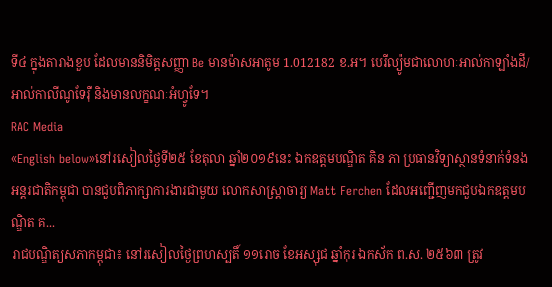ទី៤ ក្នុងតារាងខួប ដែលមាននិមិត្តសញ្ញា Be មានម៉ាសអាតូម 1.012182 ខ.អ។ បេរីល្យ៉ូមជាលោហៈអាល់កាឡាំងដី/ អាល់កាលីណូទែរ៉ឺ និងមានលក្ខណៈអំហ្វូទែ។
RAC Media
«English below»នៅរសៀលថ្ងៃទី២៥ ខែតុលា ឆ្នាំ២០១៩នេះ ឯកឧត្តមបណ្ឌិត គិន ភា ប្រធានវិទ្យាស្ថានទំនាក់ទំនងអន្តរជាតិកម្ពុជា បានជួបពិភាក្សាការងារជាមួយ លោកសាស្ត្រាចារ្យ Matt Ferchen ដែលអញ្ជើញមកជួបឯកឧត្តមបណ្ឌិត គ...
រាជបណ្ឌិត្យសភាកម្ពុជា៖ នៅរសៀលថ្ងៃព្រហស្បតិ៍ ១១រោច ខែអស្សុជ ឆ្នាំកុរ ឯកស័ក ព.ស. ២៥៦៣ ត្រូវ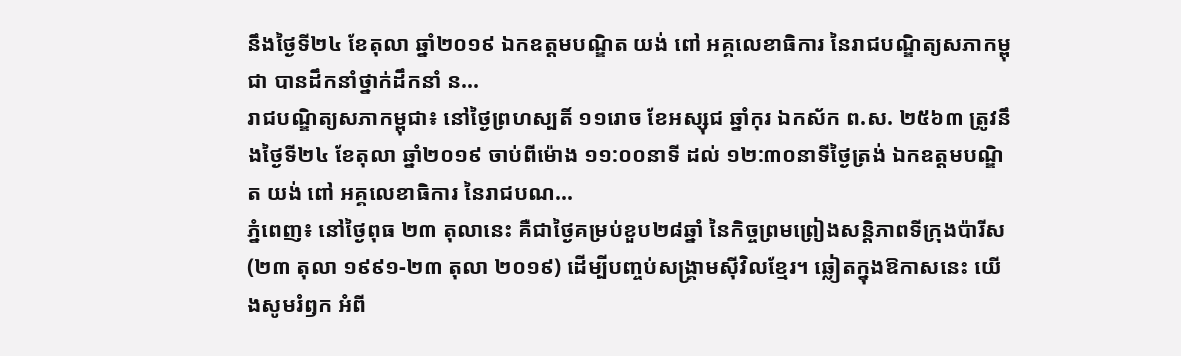នឹងថ្ងៃទី២៤ ខែតុលា ឆ្នាំ២០១៩ ឯកឧត្តមបណ្ឌិត យង់ ពៅ អគ្គលេខាធិការ នៃរាជបណ្ឌិត្យសភាកម្ពុជា បានដឹកនាំថ្នាក់ដឹកនាំ ន...
រាជបណ្ឌិត្យសភាកម្ពុជា៖ នៅថ្ងៃព្រហស្បតិ៍ ១១រោច ខែអស្សុជ ឆ្នាំកុរ ឯកស័ក ព.ស. ២៥៦៣ ត្រូវនឹងថ្ងៃទី២៤ ខែតុលា ឆ្នាំ២០១៩ ចាប់ពីម៉ោង ១១:០០នាទី ដល់ ១២:៣០នាទីថ្ងៃត្រង់ ឯកឧត្តមបណ្ឌិត យង់ ពៅ អគ្គលេខាធិការ នៃរាជបណ...
ភ្នំពេញ៖ នៅថ្ងៃពុធ ២៣ តុលានេះ គឺជាថ្ងៃគម្រប់ខួប២៨ឆ្នាំ នៃកិច្ចព្រមព្រៀងសន្តិភាពទីក្រុងប៉ារីស (២៣ តុលា ១៩៩១-២៣ តុលា ២០១៩) ដើម្បីបញ្ចប់សង្រ្គាមស៊ីវិលខ្មែរ។ ឆ្លៀតក្នុងឱកាសនេះ យើងសូមរំឭក អំពី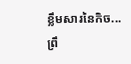ខ្លឹមសារនៃកិច...
ព្រឹ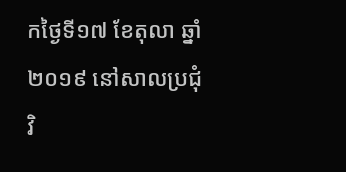កថ្ងៃទី១៧ ខែតុលា ឆ្នាំ២០១៩ នៅសាលប្រជុំវិ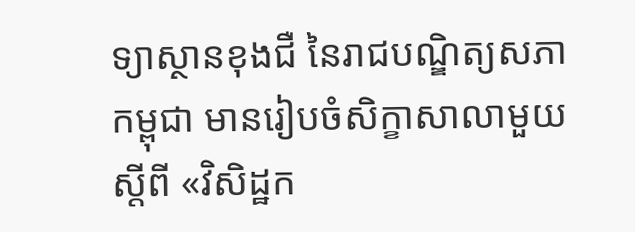ទ្យាស្ថានខុងជឺ នៃរាជបណ្ឌិត្យសភាកម្ពុជា មានរៀបចំសិក្ខាសាលាមួយស្តីពី «វិសិដ្ឋក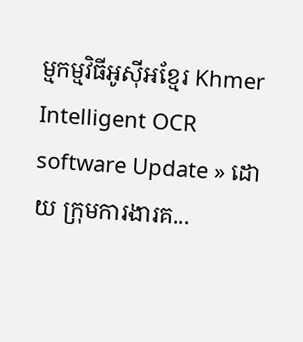ម្មកម្មវិធីអូស៊ីអខ្មែរ Khmer Intelligent OCR software Update » ដោយ ក្រុមការងារគ...